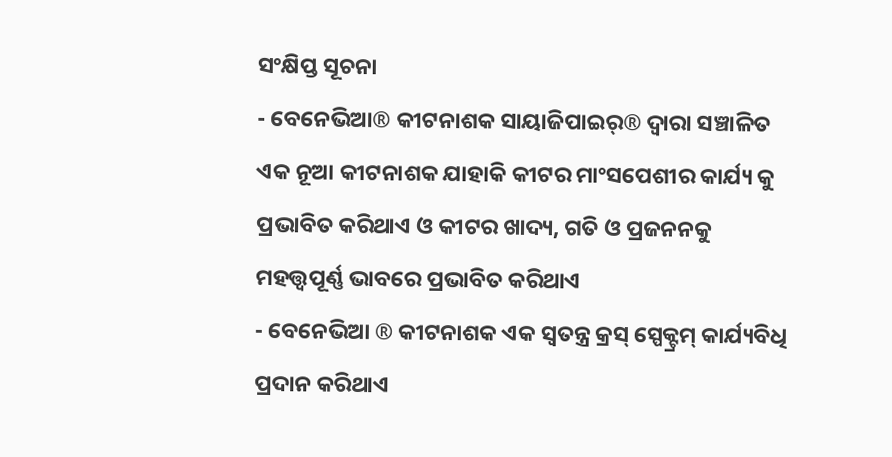ସଂକ୍ଷିପ୍ତ ସୂଚନା
- ବେନେଭିଆ® କୀଟନାଶକ ସାୟାଜିପାଇର୍® ଦ୍ୱାରା ସଞ୍ଚାଳିତ ଏକ ନୂଆ କୀଟନାଶକ ଯାହାକି କୀଟର ମାଂସପେଶୀର କାର୍ଯ୍ୟ କୁ ପ୍ରଭାବିତ କରିଥାଏ ଓ କୀଟର ଖାଦ୍ୟ, ଗତି ଓ ପ୍ରଜନନକୁ ମହତ୍ତ୍ଵପୂର୍ଣ୍ଣ ଭାବରେ ପ୍ରଭାବିତ କରିଥାଏ
- ବେନେଭିଆ ® କୀଟନାଶକ ଏକ ସ୍ଵତନ୍ତ୍ର କ୍ରସ୍ ସ୍ପେକ୍ଟ୍ରମ୍ କାର୍ଯ୍ୟବିଧି ପ୍ରଦାନ କରିଥାଏ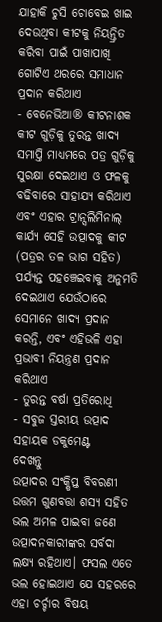ଯାହାକି ଚୁସି ଚୋବେଇ ଖାଇ ଦେଉଥିବା କୀଟକୁ ନିୟନ୍ତ୍ରିତ କରିବା ପାଇଁ ପାଖାପାଖି ଗୋଟିଏ ଥରରେ ସମାଧାନ ପ୍ରଦାନ କରିଥାଏ
- ବେନେଭିଆ® କୀଟନାଶକ କୀଟ ଗୁଡ଼ିକୁ ତୁରନ୍ତ ଖାଦ୍ୟ ସମାପ୍ତି ମାଧ୍ୟମରେ ପତ୍ର ଗୁଡ଼ିକୁ ସୁରକ୍ଷା ଦେଇଥାଏ ଓ ଫଳକୁ ବଢିବାରେ ସାହାଯ୍ୟ କରିଥାଏ ଏବଂ ଏହାର ଟ୍ରାନ୍ସଲିମିନାଲ୍ କାର୍ଯ୍ୟ ସେହି ଉତ୍ପାଦକୁ କୀଟ (ପତ୍ରର ତଳ ଭାଗ ସହିତ) ପର୍ଯ୍ୟନ୍ତ ପହଞ୍ଚେଇବାକୁ ଅନୁମତି ଦେଇଥାଏ ଯେଉଁଠାରେ ସେମାନେ ଖାଦ୍ୟ ପ୍ରଦାନ କରନ୍ତି, ଏବଂ ଏହିଭଳି ଏହା ପ୍ରଭାବୀ ନିୟନ୍ତ୍ରଣ ପ୍ରଦାନ କରିଥାଏ
- ତୁରନ୍ତ ବର୍ଷା ପ୍ରତିରୋଧି
- ସବୁଜ ସ୍ତରୀୟ ଉତ୍ପାଦ
ସହାୟକ ଡକୁମେଣ୍ଟ
ଦେଖନ୍ତୁ
ଉତ୍ପାଦର ସଂକ୍ଷିପ୍ତ ବିବରଣୀ
ଉତ୍ତମ ଗୁଣବତ୍ତା ଶସ୍ୟ ସହିତ ଭଲ ଅମଳ ପାଇବା ଜଣେ ଉତ୍ପାଦନକାରୀଙ୍କର ସର୍ବଦା ଲକ୍ଷ୍ୟ ରହିଥାଏ। ଫସଲ ଏତେ ଭଲ ହୋଇଥାଏ ଯେ ସହରରେ ଏହା ଚର୍ଚ୍ଚାର ବିଷୟ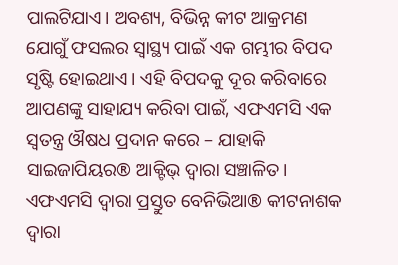ପାଲଟିଯାଏ। ଅବଶ୍ୟ, ବିଭିନ୍ନ କୀଟ ଆକ୍ରମଣ ଯୋଗୁଁ ଫସଲର ସ୍ୱାସ୍ଥ୍ୟ ପାଇଁ ଏକ ଗମ୍ଭୀର ବିପଦ ସୃଷ୍ଟି ହୋଇଥାଏ। ଏହି ବିପଦକୁ ଦୂର କରିବାରେ ଆପଣଙ୍କୁ ସାହାଯ୍ୟ କରିବା ପାଇଁ, ଏଫଏମସି ଏକ ସ୍ଵତନ୍ତ୍ର ଔଷଧ ପ୍ରଦାନ କରେ – ଯାହାକି ସାଇଜାପିୟର® ଆକ୍ଟିଭ୍ ଦ୍ୱାରା ସଞ୍ଚାଳିତ। ଏଫଏମସି ଦ୍ୱାରା ପ୍ରସ୍ତୁତ ବେନିଭିଆ® କୀଟନାଶକ ଦ୍ୱାରା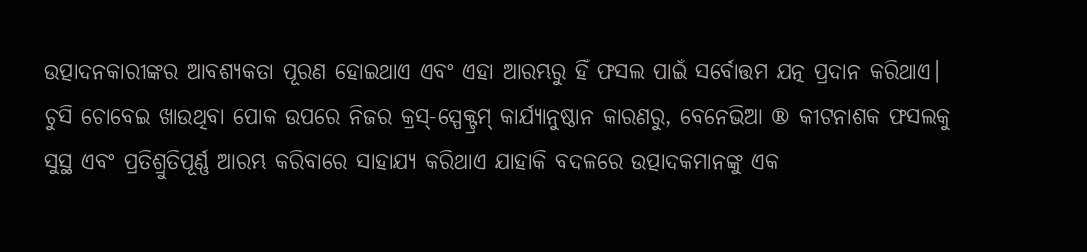ଉତ୍ପାଦନକାରୀଙ୍କର ଆବଶ୍ୟକତା ପୂରଣ ହୋଇଥାଏ ଏବଂ ଏହା ଆରମ୍ଭରୁ ହିଁ ଫସଲ ପାଇଁ ସର୍ବୋତ୍ତମ ଯତ୍ନ ପ୍ରଦାନ କରିଥାଏ। ଚୁସି ଚୋବେଇ ଖାଉଥିବା ପୋକ ଉପରେ ନିଜର କ୍ରସ୍-ସ୍ପେକ୍ଟ୍ରମ୍ କାର୍ଯ୍ୟାନୁଷ୍ଠାନ କାରଣରୁ, ବେନେଭିଆ ® କୀଟନାଶକ ଫସଲକୁ ସୁସ୍ଥ ଏବଂ ପ୍ରତିଶ୍ରୁତିପୂର୍ଣ୍ଣ ଆରମ୍ଭ କରିବାରେ ସାହାଯ୍ୟ କରିଥାଏ ଯାହାକି ବଦଳରେ ଉତ୍ପାଦକମାନଙ୍କୁ ଏକ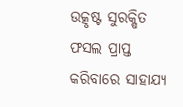ଉତ୍କୃଷ୍ଟ ସୁରକ୍ଷିତ ଫସଲ ପ୍ରାପ୍ତ କରିବାରେ ସାହାଯ୍ୟ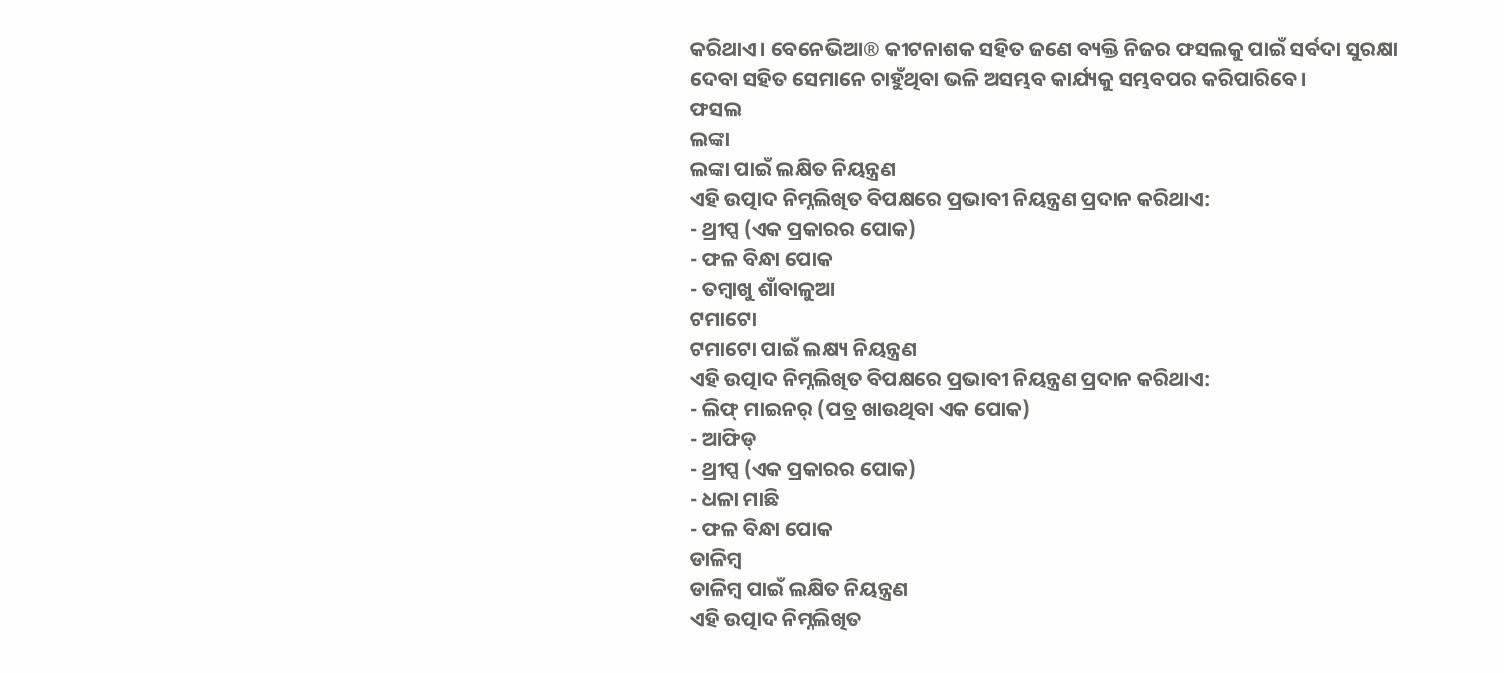କରିଥାଏ। ବେନେଭିଆ® କୀଟନାଶକ ସହିତ ଜଣେ ବ୍ୟକ୍ତି ନିଜର ଫସଲକୁ ପାଇଁ ସର୍ବଦା ସୁରକ୍ଷା ଦେବା ସହିତ ସେମାନେ ଚାହୁଁଥିବା ଭଳି ଅସମ୍ଭବ କାର୍ଯ୍ୟକୁ ସମ୍ଭବପର କରିପାରିବେ।
ଫସଲ
ଲଙ୍କା
ଲଙ୍କା ପାଇଁ ଲକ୍ଷିତ ନିୟନ୍ତ୍ରଣ
ଏହି ଉତ୍ପାଦ ନିମ୍ନଲିଖିତ ବିପକ୍ଷରେ ପ୍ରଭାବୀ ନିୟନ୍ତ୍ରଣ ପ୍ରଦାନ କରିଥାଏ:
- ଥ୍ରୀପ୍ସ (ଏକ ପ୍ରକାରର ପୋକ)
- ଫଳ ବିନ୍ଧା ପୋକ
- ତମ୍ବାଖୁ ଶାଁବାଳୁଆ
ଟମାଟୋ
ଟମାଟୋ ପାଇଁ ଲକ୍ଷ୍ୟ ନିୟନ୍ତ୍ରଣ
ଏହି ଉତ୍ପାଦ ନିମ୍ନଲିଖିତ ବିପକ୍ଷରେ ପ୍ରଭାବୀ ନିୟନ୍ତ୍ରଣ ପ୍ରଦାନ କରିଥାଏ:
- ଲିଫ୍ ମାଇନର୍ (ପତ୍ର ଖାଉଥିବା ଏକ ପୋକ)
- ଆଫିଡ୍
- ଥ୍ରୀପ୍ସ (ଏକ ପ୍ରକାରର ପୋକ)
- ଧଳା ମାଛି
- ଫଳ ବିନ୍ଧା ପୋକ
ଡାଳିମ୍ବ
ଡାଳିମ୍ବ ପାଇଁ ଲକ୍ଷିତ ନିୟନ୍ତ୍ରଣ
ଏହି ଉତ୍ପାଦ ନିମ୍ନଲିଖିତ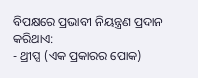ବିପକ୍ଷରେ ପ୍ରଭାବୀ ନିୟନ୍ତ୍ରଣ ପ୍ରଦାନ କରିଥାଏ:
- ଥ୍ରୀପ୍ସ (ଏକ ପ୍ରକାରର ପୋକ)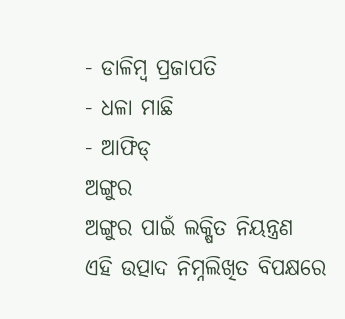- ଡାଳିମ୍ବ ପ୍ରଜାପତି
- ଧଳା ମାଛି
- ଆଫିଡ୍
ଅଙ୍ଗୁର
ଅଙ୍ଗୁର ପାଇଁ ଲକ୍ଷିତ ନିୟନ୍ତ୍ରଣ
ଏହି ଉତ୍ପାଦ ନିମ୍ନଲିଖିତ ବିପକ୍ଷରେ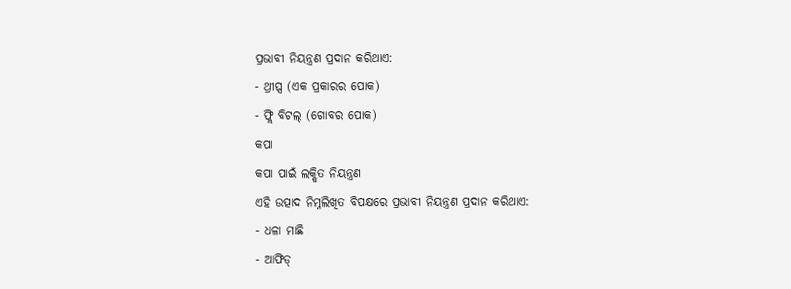ପ୍ରଭାବୀ ନିୟନ୍ତ୍ରଣ ପ୍ରଦାନ କରିଥାଏ:
- ଥ୍ରୀପ୍ସ (ଏକ ପ୍ରକାରର ପୋକ)
- ଫ୍ଲି ବିଟଲ୍ (ଗୋବର ପୋକ)
କପା
କପା ପାଇଁ ଲକ୍ଷିତ ନିୟନ୍ତ୍ରଣ
ଏହି ଉତ୍ପାଦ ନିମ୍ନଲିଖିତ ବିପକ୍ଷରେ ପ୍ରଭାବୀ ନିୟନ୍ତ୍ରଣ ପ୍ରଦାନ କରିଥାଏ:
- ଧଳା ମାଛି
- ଆଫିଡ୍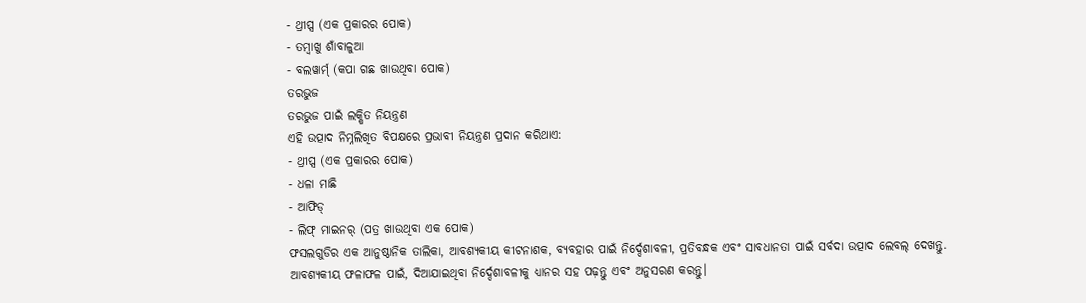- ଥ୍ରୀପ୍ସ (ଏକ ପ୍ରକାରର ପୋକ)
- ତମ୍ବାଖୁ ଶାଁବାଳୁଆ
- ବଲୱାର୍ମ୍ (କପା ଗଛ ଖାଉଥିବା ପୋକ)
ତରଭୁଜ
ତରଭୁଜ ପାଇଁ ଲକ୍ଷିତ ନିୟନ୍ତ୍ରଣ
ଏହି ଉତ୍ପାଦ ନିମ୍ନଲିଖିତ ବିପକ୍ଷରେ ପ୍ରଭାବୀ ନିୟନ୍ତ୍ରଣ ପ୍ରଦାନ କରିଥାଏ:
- ଥ୍ରୀପ୍ସ (ଏକ ପ୍ରକାରର ପୋକ)
- ଧଳା ମାଛି
- ଆଫିଡ୍
- ଲିଫ୍ ମାଇନର୍ (ପତ୍ର ଖାଉଥିବା ଏକ ପୋକ)
ଫସଲଗୁଡିର ଏକ ଆନୁଷ୍ଠାନିକ ତାଲିକା, ଆବଶ୍ୟକୀୟ କୀଟନାଶକ, ବ୍ୟବହାର ପାଇଁ ନିର୍ଦ୍ଦେଶାବଳୀ, ପ୍ରତିବନ୍ଧକ ଏବଂ ସାବଧାନତା ପାଇଁ ସର୍ବଦା ଉତ୍ପାଦ ଲେବଲ୍ ଦେଖନ୍ତୁ. ଆବଶ୍ୟକୀୟ ଫଳାଫଳ ପାଇଁ, ଦିଆଯାଇଥିବା ନିର୍ଦ୍ଦେଶାବଳୀକୁ ଧ୍ୟାନର ସହ ପଢ଼ନ୍ତୁ ଏବଂ ଅନୁସରଣ କରନ୍ତୁ।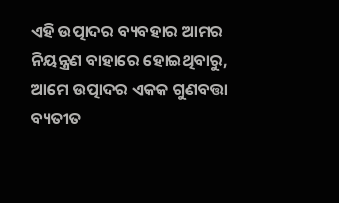ଏହି ଉତ୍ପାଦର ବ୍ୟବହାର ଆମର ନିୟନ୍ତ୍ରଣ ବାହାରେ ହୋଇଥିବାରୁ, ଆମେ ଉତ୍ପାଦର ଏକକ ଗୁଣବତ୍ତା ବ୍ୟତୀତ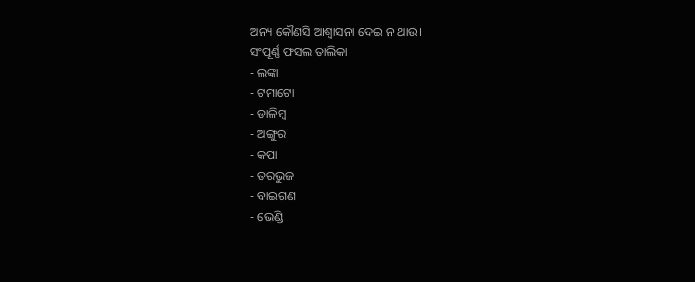ଅନ୍ୟ କୌଣସି ଆଶ୍ୱାସନା ଦେଇ ନ ଥାଉ।
ସଂପୂର୍ଣ୍ଣ ଫସଲ ତାଲିକା
- ଲଙ୍କା
- ଟମାଟୋ
- ଡାଳିମ୍ବ
- ଅଙ୍ଗୁର
- କପା
- ତରଭୁଜ
- ବାଇଗଣ
- ଭେଣ୍ଡି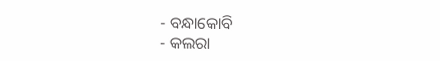- ବନ୍ଧାକୋବି
- କଲରା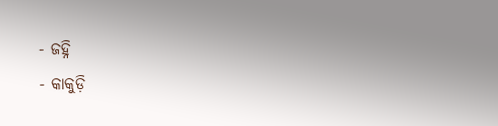- ଜହ୍ନି
- କାକୁଡ଼ି